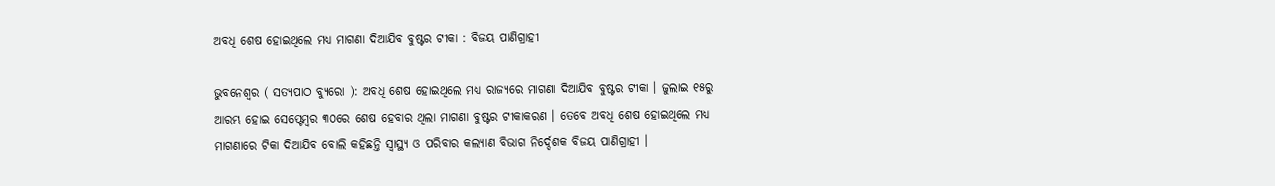ଅବଧି ଶେଷ ହୋଇଥିଲେ ମଧ୍ୟ ମାଗଣା ଦିଆଯିବ ବୁଷ୍ଟର ଟୀକା : ବିଜୟ ପାଣିଗ୍ରାହୀ

ଭୁବନେଶ୍ୱର ( ସତ୍ୟପାଠ ବ୍ୟୁରୋ ): ଅବଧି ଶେଷ ହୋଇଥିଲେ ମଧ୍ୟ ରାଜ୍ୟରେ ମାଗଣା ଦିଆଯିବ ବୁଷ୍ଟର ଟୀକା । ଜୁଲାଇ ୧୫ରୁ ଆରମ୍ଭ ହୋଇ ସେପ୍ଟେମ୍ବର ୩୦ରେ ଶେଷ ହେବାର ଥିଲା ମାଗଣା ବୁଷ୍ଟର ଟୀକାକରଣ । ତେବେ ଅବଧି ଶେଷ ହୋଇଥିଲେ ମଧ୍ୟ ମାଗଣାରେ ଟିକା ଦିଆଯିବ ବୋଲି କହିଛନ୍ତି ସ୍ୱାସ୍ଥ୍ୟ ଓ ପରିବାର କଲ୍ୟାଣ ବିଭାଗ ନିର୍ଦ୍ଦେଶକ ବିଜୟ ପାଣିଗ୍ରାହୀ ।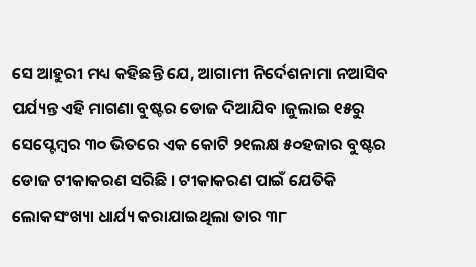ସେ ଆହୁରୀ ମଧ୍ୟ କହିଛନ୍ତି ଯେ, ଆଗାମୀ ନିର୍ଦେଶନାମା ନଆସିବ ପର୍ଯ୍ୟନ୍ତ ଏହି ମାଗଣା ବୁଷ୍ଟର ଡୋଜ ଦିଆଯିବ ।ଜୁଲାଇ ୧୫ରୁ ସେପ୍ଟେମ୍ବର ୩୦ ଭିତରେ ଏକ କୋଟି ୨୧ଲକ୍ଷ ୫୦ହଜାର ବୁଷ୍ଟର ଡୋଜ ଟୀକାକରଣ ସରିଛି । ଟୀକାକରଣ ପାଇଁ ଯେତିକି ଲୋକସଂଖ୍ୟା ଧାର୍ଯ୍ୟ କରାଯାଇଥିଲା ତାର ୩୮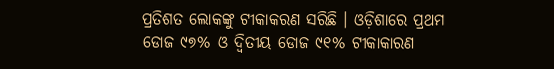ପ୍ରତିଶତ ଲୋକଙ୍କୁ ଟୀକାକରଣ ସରିଛି । ଓଡ଼ିଶାରେ ପ୍ରଥମ ଡୋଜ ୯୭% ଓ ଦ୍ଵିତୀୟ ଡୋଜ ୯୧% ଟୀକାକାରଣ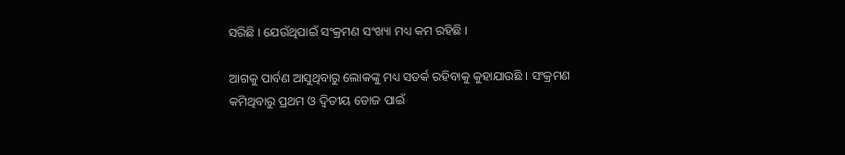ସରିଛି । ଯେଉଁଥିପାଇଁ ସଂକ୍ରମଣ ସଂଖ୍ୟା ମଧ୍ୟ କମ ରହିଛି ।

ଆଗକୁ ପାର୍ବଣ ଆସୁଥିବାରୁ ଲୋକଙ୍କୁ ମଧ୍ୟ ସତର୍କ ରହିବାକୁ କୁହାଯାଉଛି । ସଂକ୍ରମଣ କମିଥିବାରୁ ପ୍ରଥମ ଓ ଦ୍ଵିତୀୟ ଡୋଜ ପାଇଁ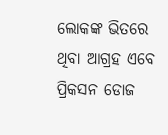ଲୋକଙ୍କ ଭିତରେ ଥିବା ଆଗ୍ରହ ଏବେ ପ୍ରିକସନ ଡୋଜ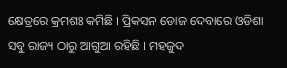କ୍ଷେତ୍ରରେ କ୍ରମଶଃ କମିଛି । ପ୍ରିକସନ ଡୋଜ ଦେବାରେ ଓଡିଶା ସବୁ ରାଜ୍ୟ ଠାରୁ ଆଗୁଆ ରହିଛି । ମହଜୁଦ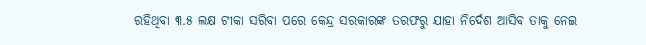ରହିଥିବା ୩.୫ ଲକ୍ଷ ଟୀକା ସରିବା ପରେ କେନ୍ଦ୍ର ସରକାରଙ୍କ ତରଫରୁ ଯାହା ନିର୍ଦେଶ ଆସିବ ତାକୁ ନେଇ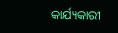କାର୍ଯ୍ୟକାରୀ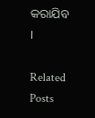କରାଯିବ ।

Related Posts